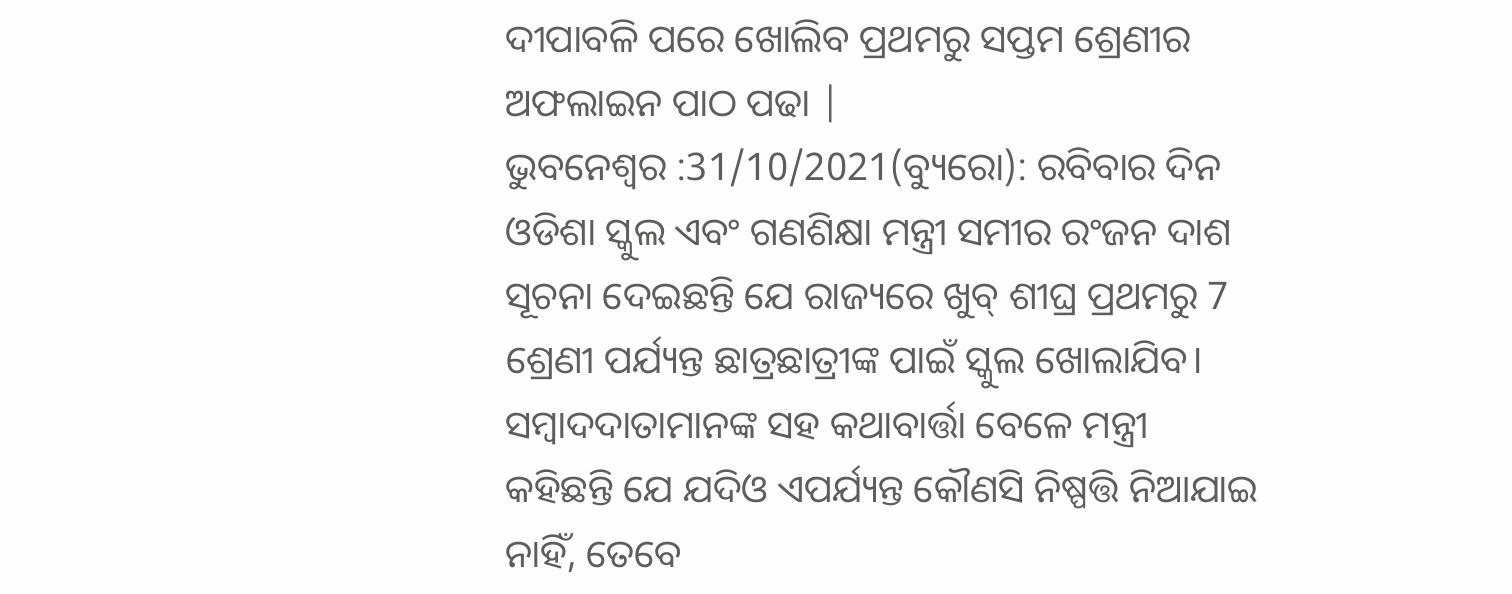ଦୀପାବଳି ପରେ ଖୋଲିବ ପ୍ରଥମରୁ ସପ୍ତମ ଶ୍ରେଣୀର ଅଫଲାଇନ ପାଠ ପଢା |
ଭୁବନେଶ୍ୱର :31/10/2021(ବ୍ୟୁରୋ): ରବିବାର ଦିନ ଓଡିଶା ସ୍କୁଲ ଏବଂ ଗଣଶିକ୍ଷା ମନ୍ତ୍ରୀ ସମୀର ରଂଜନ ଦାଶ ସୂଚନା ଦେଇଛନ୍ତି ଯେ ରାଜ୍ୟରେ ଖୁବ୍ ଶୀଘ୍ର ପ୍ରଥମରୁ 7 ଶ୍ରେଣୀ ପର୍ଯ୍ୟନ୍ତ ଛାତ୍ରଛାତ୍ରୀଙ୍କ ପାଇଁ ସ୍କୁଲ ଖୋଲାଯିବ।
ସମ୍ବାଦଦାତାମାନଙ୍କ ସହ କଥାବାର୍ତ୍ତା ବେଳେ ମନ୍ତ୍ରୀ କହିଛନ୍ତି ଯେ ଯଦିଓ ଏପର୍ଯ୍ୟନ୍ତ କୌଣସି ନିଷ୍ପତ୍ତି ନିଆଯାଇ ନାହିଁ, ତେବେ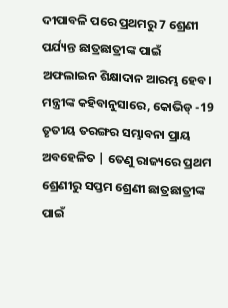ଦୀପାବଳି ପରେ ପ୍ରଥମରୁ 7 ଶ୍ରେଣୀ ପର୍ଯ୍ୟନ୍ତ ଛାତ୍ରଛାତ୍ରୀଙ୍କ ପାଇଁ ଅଫଲାଇନ ଶିକ୍ଷାଦାନ ଆରମ୍ଭ ହେବ।
ମନ୍ତ୍ରୀଙ୍କ କହିବାନୁସାରେ, କୋଭିଡ୍ -19 ତୃତୀୟ ତରଙ୍ଗର ସମ୍ଭାବନା ପ୍ରାୟ ଅବହେଳିତ | ତେଣୁ ରାଜ୍ୟରେ ପ୍ରଥମ ଶ୍ରେଣୀରୁ ସପ୍ତମ ଶ୍ରେଣୀ ଛାତ୍ରଛାତ୍ରୀଙ୍କ ପାଇଁ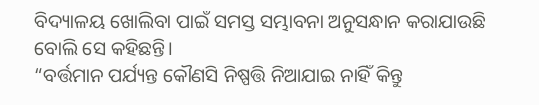ବିଦ୍ୟାଳୟ ଖୋଲିବା ପାଇଁ ସମସ୍ତ ସମ୍ଭାବନା ଅନୁସନ୍ଧାନ କରାଯାଉଛି ବୋଲି ସେ କହିଛନ୍ତି।
“ବର୍ତ୍ତମାନ ପର୍ଯ୍ୟନ୍ତ କୌଣସି ନିଷ୍ପତ୍ତି ନିଆଯାଇ ନାହିଁ କିନ୍ତୁ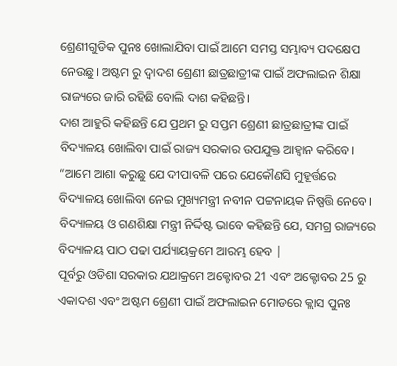ଶ୍ରେଣୀଗୁଡିକ ପୁନଃ ଖୋଲାଯିବା ପାଇଁ ଆମେ ସମସ୍ତ ସମ୍ଭାବ୍ୟ ପଦକ୍ଷେପ ନେଉଛୁ। ଅଷ୍ଟମ ରୁ ଦ୍ୱାଦଶ ଶ୍ରେଣୀ ଛାତ୍ରଛାତ୍ରୀଙ୍କ ପାଇଁ ଅଫଲାଇନ ଶିକ୍ଷା ରାଜ୍ୟରେ ଜାରି ରହିଛି ବୋଲି ଦାଶ କହିଛନ୍ତି।
ଦାଶ ଆହୁରି କହିଛନ୍ତି ଯେ ପ୍ରଥମ ରୁ ସପ୍ତମ ଶ୍ରେଣୀ ଛାତ୍ରଛାତ୍ରୀଙ୍କ ପାଇଁ ବିଦ୍ୟାଳୟ ଖୋଲିବା ପାଇଁ ରାଜ୍ୟ ସରକାର ଉପଯୁକ୍ତ ଆହ୍ୱାନ କରିବେ। “ଆମେ ଆଶା କରୁଛୁ ଯେ ଦୀପାବଳି ପରେ ଯେକୌଣସି ମୁହୂର୍ତ୍ତରେ ବିଦ୍ୟାଳୟ ଖୋଲିବା ନେଇ ମୁଖ୍ୟମନ୍ତ୍ରୀ ନବୀନ ପଟ୍ଟନାୟକ ନିଷ୍ପତ୍ତି ନେବେ। ବିଦ୍ୟାଳୟ ଓ ଗଣଶିକ୍ଷା ମନ୍ତ୍ରୀ ନିର୍ଦ୍ଦିଷ୍ଟ ଭାବେ କହିଛନ୍ତି ଯେ, ସମଗ୍ର ରାଜ୍ୟରେ ବିଦ୍ୟାଳୟ ପାଠ ପଢା ପର୍ଯ୍ୟାୟକ୍ରମେ ଆରମ୍ଭ ହେବ |
ପୂର୍ବରୁ ଓଡିଶା ସରକାର ଯଥାକ୍ରମେ ଅକ୍ଟୋବର 21 ଏବଂ ଅକ୍ଟୋବର 25 ରୁ ଏକାଦଶ ଏବଂ ଅଷ୍ଟମ ଶ୍ରେଣୀ ପାଇଁ ଅଫଲାଇନ ମୋଡରେ କ୍ଲାସ ପୁନଃ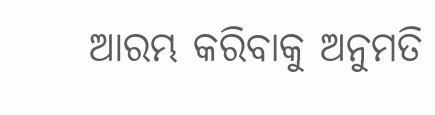ଆରମ୍ଭ କରିବାକୁ ଅନୁମତି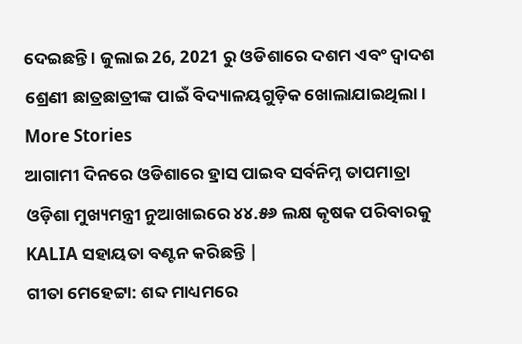ଦେଇଛନ୍ତି । ଜୁଲାଇ 26, 2021 ରୁ ଓଡିଶାରେ ଦଶମ ଏବଂ ଦ୍ୱାଦଶ ଶ୍ରେଣୀ ଛାତ୍ରଛାତ୍ରୀଙ୍କ ପାଇଁ ବିଦ୍ୟାଳୟଗୁଡ଼ିକ ଖୋଲାଯାଇଥିଲା।
More Stories
ଆଗାମୀ ଦିନରେ ଓଡିଶାରେ ହ୍ରାସ ପାଇବ ସର୍ବନିମ୍ନ ତାପମାତ୍ରା
ଓଡ଼ିଶା ମୁଖ୍ୟମନ୍ତ୍ରୀ ନୁଆଖାଇରେ ୪୪.୫୬ ଲକ୍ଷ କୃଷକ ପରିବାରକୁ KALIA ସହାୟତା ବଣ୍ଟନ କରିଛନ୍ତି |
ଗୀତା ମେହେଟ୍ଟା: ଶବ୍ଦ ମାଧ୍ୟମରେ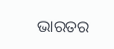ଭାରତର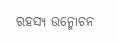ରହସ୍ୟ ଉନ୍ମୋଚନ